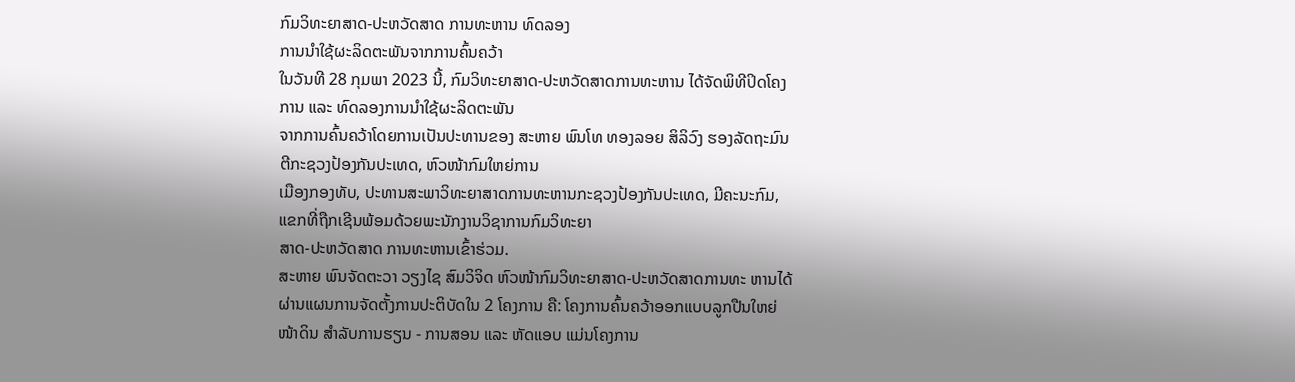ກົມວິທະຍາສາດ-ປະຫວັດສາດ ການທະຫານ ທົດລອງ
ການນຳໃຊ້ຜະລິດຕະພັນຈາກການຄົ້ນຄວ້າ
ໃນວັນທີ 28 ກຸມພາ 2023 ນີ້, ກົມວິທະຍາສາດ-ປະຫວັດສາດການທະຫານ ໄດ້ຈັດພິທີປິດໂຄງການ ແລະ ທົດລອງການນຳໃຊ້ຜະລິດຕະພັນ
ຈາກການຄົ້ນຄວ້າໂດຍການເປັນປະທານຂອງ ສະຫາຍ ພົນໂທ ທອງລອຍ ສິລິວົງ ຮອງລັດຖະມົນຕີກະຊວງປ້ອງກັນປະເທດ, ຫົວໜ້າກົມໃຫຍ່ການ
ເມືອງກອງທັບ, ປະທານສະພາວິທະຍາສາດການທະຫານກະຊວງປ້ອງກັນປະເທດ, ມີຄະນະກົມ, ແຂກທີ່ຖືກເຊີນພ້ອມດ້ວຍພະນັກງານວິຊາການກົມວິທະຍາ
ສາດ-ປະຫວັດສາດ ການທະຫານເຂົ້າຮ່ວມ.
ສະຫາຍ ພົນຈັດຕະວາ ວຽງໄຊ ສົມວິຈິດ ຫົວໜ້າກົມວິທະຍາສາດ-ປະຫວັດສາດການທະ ຫານໄດ້ຜ່ານແຜນການຈັດຕັ້ງການປະຕິບັດໃນ 2 ໂຄງການ ຄື: ໂຄງການຄົ້ນຄວ້າອອກແບບລູກປືນໃຫຍ່ໜ້າດິນ ສຳລັບການຮຽນ - ການສອນ ແລະ ຫັດແອບ ແມ່ນໂຄງການ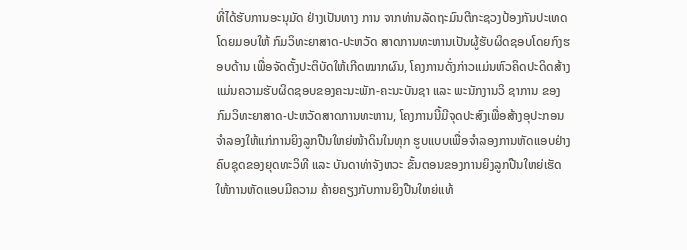ທີ່ໄດ້ຮັບການອະນຸມັດ ຢ່າງເປັນທາງ ການ ຈາກທ່ານລັດຖະມົນຕີກະຊວງປ້ອງກັນປະເທດໂດຍມອບໃຫ້ ກົມວິທະຍາສາດ-ປະຫວັດ ສາດການທະຫານເປັນຜູ້ຮັບຜິດຊອບໂດຍກົງຮອບດ້ານ ເພື່ອຈັດຕັ້ງປະຕິບັດໃຫ້ເກີດໝາກຜົນ, ໂຄງການດັ່ງກ່າວແມ່ນຫົວຄິດປະດິດສ້າງແມ່ນຄວາມຮັບຜິດຊອບຂອງຄະນະພັກ-ຄະນະບັນຊາ ແລະ ພະນັກງານວິ ຊາການ ຂອງກົມວິທະຍາສາດ-ປະຫວັດສາດການທະຫານ, ໂຄງການນີ້ມີຈຸດປະສົງເພື່ອສ້າງອຸປະກອນຈຳລອງໃຫ້ແກ່ການຍິງລູກປືນໃຫຍ່ໜ້າດິນໃນທຸກ ຮູບແບບເພື່ອຈຳລອງການຫັດແອບຢ່າງຄົບຊຸດຂອງຍຸດທະວິທີ ແລະ ບັນດາທ່າຈັງຫວະ ຂັ້ນຕອນຂອງການຍິງລູກປືນໃຫຍ່ເຮັດໃຫ້ການຫັດແອບມີຄວາມ ຄ້າຍຄຽງກັບການຍິງປືນໃຫຍ່ແທ້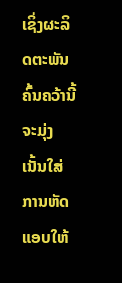ເຊິ່ງຜະລິດຕະພັນຄົ້ນຄວ້ານີ້ຈະມຸ່ງເນັ້ນໃສ່ການຫັດແອບໃຫ້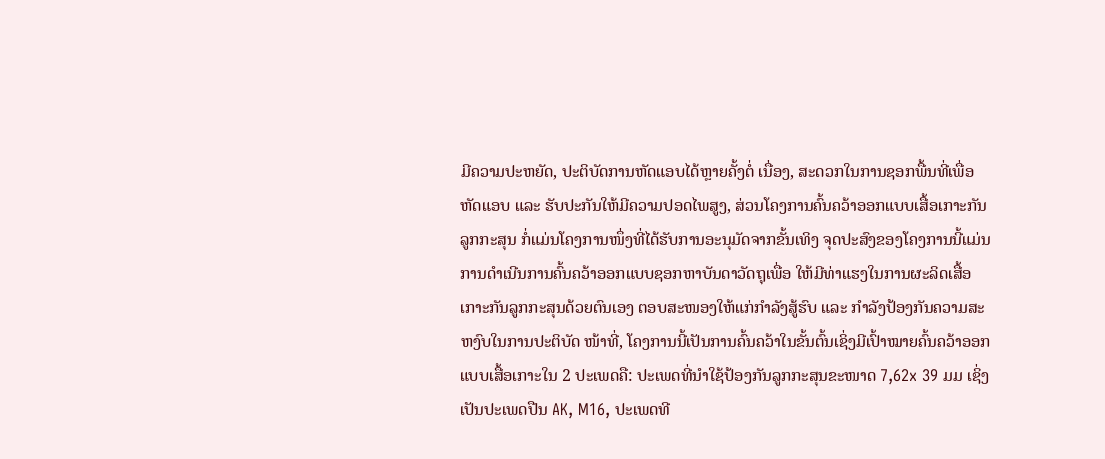ມີຄວາມປະຫຍັດ, ປະຕິບັດການຫັດແອບໄດ້ຫຼາຍຄັ້ງຕໍ່ ເນື່ອງ, ສະດວກໃນການຊອກພື້ນທີ່ເພື່ອຫັດແອບ ແລະ ຮັບປະກັນໃຫ້ມີຄວາມປອດໄພສູງ, ສ່ວນໂຄງການຄົ້ນຄວ້າອອກແບບເສື້ອເກາະກັນລູກກະສຸນ ກໍ່ແມ່ນໂຄງການໜຶ່ງທີ່ໄດ້ຮັບການອະນຸມັດຈາກຂັ້ນເທິງ ຈຸດປະສົງຂອງໂຄງການນີ້ແມ່ນການດຳເນີນການຄົ້ນຄວ້າອອກແບບຊອກຫາບັນດາວັດຖຸເພື່ອ ໃຫ້ມີທ່າແຮງໃນການຜະລິດເສື້ອເກາະກັນລູກກະສຸນດ້ວຍຕົນເອງ ຕອບສະໜອງໃຫ້ແກ່ກຳລັງສູ້ຮົບ ແລະ ກຳລັງປ້ອງກັນຄວາມສະຫງົບໃນການປະຕິບັດ ໜ້າທີ່, ໂຄງການນີ້ເປັນການຄົ້ນຄວ້າໃນຂັ້ນຕົ້ນເຊິ່ງມີເປົ້າໝາຍຄົ້ນຄວ້າອອກແບບເສື້ອເກາະໃນ 2 ປະເພດຄື: ປະເພດທີ່ນຳໃຊ້ປ້ອງກັນລູກກະສຸນຂະໜາດ 7,62x 39 ມມ ເຊິ່ງເປັນປະເພດປືນ AK, M16, ປະເພດທີ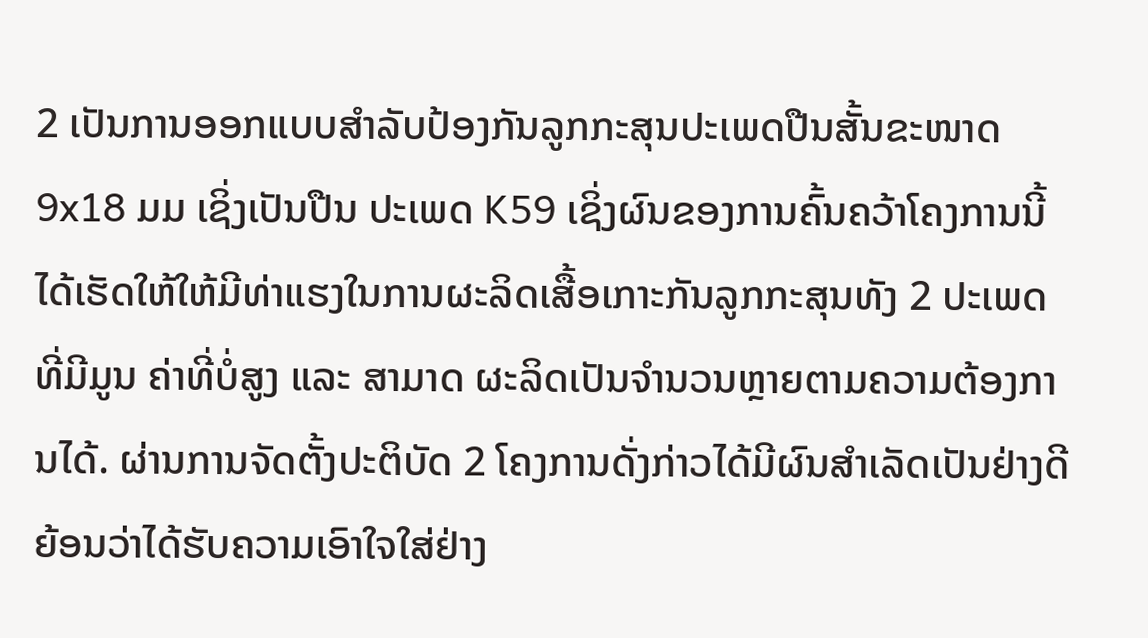2 ເປັນການອອກແບບສຳລັບປ້ອງກັນລູກກະສຸນປະເພດປືນສັ້ນຂະໜາດ 9x18 ມມ ເຊິ່ງເປັນປືນ ປະເພດ K59 ເຊິ່ງຜົນຂອງການຄົ້ນຄວ້າໂຄງການນີ້ ໄດ້ເຮັດໃຫ້ໃຫ້ມີທ່າແຮງໃນການຜະລິດເສື້ອເກາະກັນລູກກະສຸນທັງ 2 ປະເພດທີ່ມີມູນ ຄ່າທີ່ບໍ່ສູງ ແລະ ສາມາດ ຜະລິດເປັນຈຳນວນຫຼາຍຕາມຄວາມຕ້ອງການໄດ້. ຜ່ານການຈັດຕັ້ງປະຕິບັດ 2 ໂຄງການດັ່ງກ່າວໄດ້ມີຜົນສຳເລັດເປັນຢ່າງດີ ຍ້ອນວ່າໄດ້ຮັບຄວາມເອົາໃຈໃສ່ຢ່າງ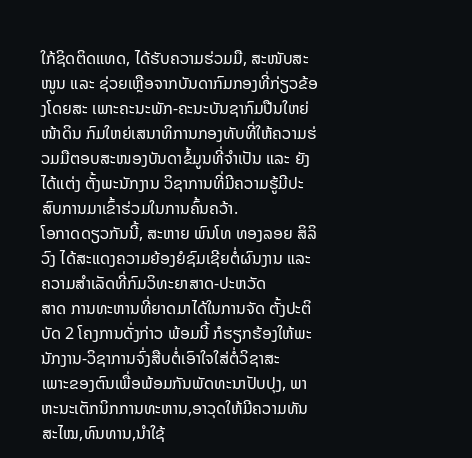ໃກ້ຊິດຕິດແທດ, ໄດ້ຮັບຄວາມຮ່ວມມື, ສະໜັບສະໜູນ ແລະ ຊ່ວຍເຫຼືອຈາກບັນດາກົມກອງທີ່ກ່ຽວຂ້ອງໂດຍສະ ເພາະຄະນະພັກ-ຄະນະບັນຊາກົມປືນໃຫຍ່ໜ້າດິນ ກົມໃຫຍ່ເສນາທິການກອງທັບທີ່ໃຫ້ຄວາມຮ່ວມມືຕອບສະໜອງບັນດາຂໍ້ມູນທີ່ຈຳເປັນ ແລະ ຍັງໄດ້ແຕ່ງ ຕັ້ງພະນັກງານ ວິຊາການທີ່ມີຄວາມຮູ້ມີປະສົບການມາເຂົ້າຮ່ວມໃນການຄົ້ນຄວ້າ.
ໂອກາດດຽວກັນນີ້, ສະຫາຍ ພົນໂທ ທອງລອຍ ສິລິວົງ ໄດ້ສະແດງຄວາມຍ້ອງຍໍຊົມເຊີຍຕໍ່ຜົນງານ ແລະ ຄວາມສຳເລັດທີ່ກົມວິທະຍາສາດ-ປະຫວັດ
ສາດ ການທະຫານທີ່ຍາດມາໄດ້ໃນການຈັດ ຕັ້ງປະຕິບັດ 2 ໂຄງການດັ່ງກ່າວ ພ້ອມນີ້ ກໍຮຽກຮ້ອງໃຫ້ພະນັກງານ-ວິຊາການຈົ່ງສືບຕໍ່ເອົາໃຈໃສ່ຕໍ່ວິຊາສະ
ເພາະຂອງຕົນເພື່ອພ້ອມກັນພັດທະນາປັບປຸງ, ພາຫະນະເຕັກນິກການທະຫານ,ອາວຸດໃຫ້ມີຄວາມທັນສະໄໝ,ທົນທານ,ນຳໃຊ້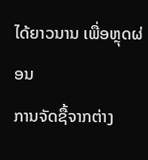ໄດ້ຍາວນານ ເພື່ອຫຼຸດຜ່ອນ
ການຈັດຊື້ຈາກຕ່າງ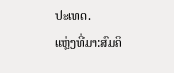ປະເທດ.
ແຫຼ່ງທີ່ມາ:ສົມຄິ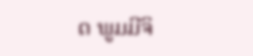ດ ພູມມີຈິ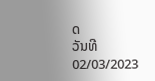ດ
ວັນທີ 02/03/2023